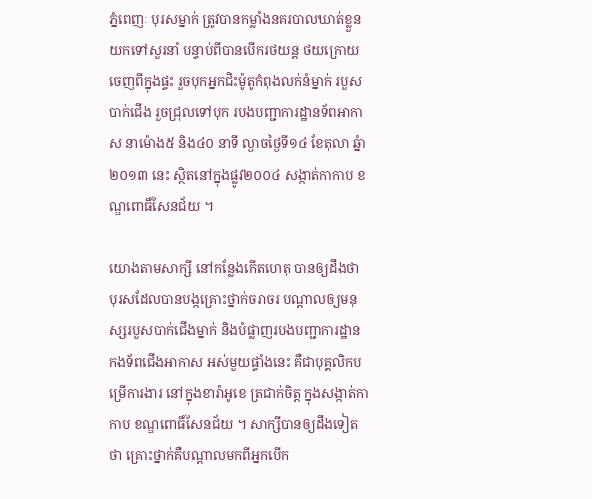ភ្នំពេញៈ បុរសម្នាក់ ត្រូវបានកម្លាំងនគរបាលឃាត់ខ្លួន យកទៅសួរនាំ បន្ទាប់ពីបានបើករថយន្ត ថយក្រោយចេញពីក្នុងផ្ទះ រួចបុកអ្នកជិះម៉ូតូកំពុងលក់នំម្នាក់ របួសបាក់ជើង រួចជ្រុលទៅបុក របងបញ្ជាការដ្ឋានទ័ពអាកាស នាម៉ោង៥ និង៤០ នាទី ល្ងាចថ្ងៃទី១៤ ខែតុលា ឆ្នំា២០១៣ នេះ ស្ថិតនៅក្នុងផ្លូវ២០០៤ សង្កាត់កាកាប ខណ្ឌពោធិ៍សែនជ័យ ។

យោងតាមសាក្សី នៅកន្លែងកើតហេតុ បានឲ្យដឹងថា បុរសដែលបានបង្កគ្រោះថ្នាក់ចរាចរ បណ្តាលឲ្យមនុស្សរបួសបាក់ជើងម្នាក់ និងបំផ្លាញរបងបញ្ជាការដ្ឋាន កងទ័ពជើងអាកាស អស់មួយផ្ទាំងនេះ គឺជាបុគ្គលិកបម្រើការងារ នៅក្នុងខារ៉ាអូខេ ត្រជាក់ចិត្ត ក្នុងសង្កាត់កាកាប ខណ្ឌពោធិ៍សែនជ័យ ។ សាក្សីបានឲ្យដឹងទៀតថា គ្រោះថ្នាក់គឺបណ្តាលមកពីអ្នកបើក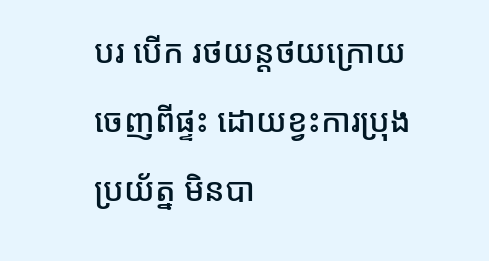បរ បើក រថយន្តថយក្រោយចេញពីផ្ទះ ដោយខ្វះការប្រុងប្រយ័ត្ន មិនបា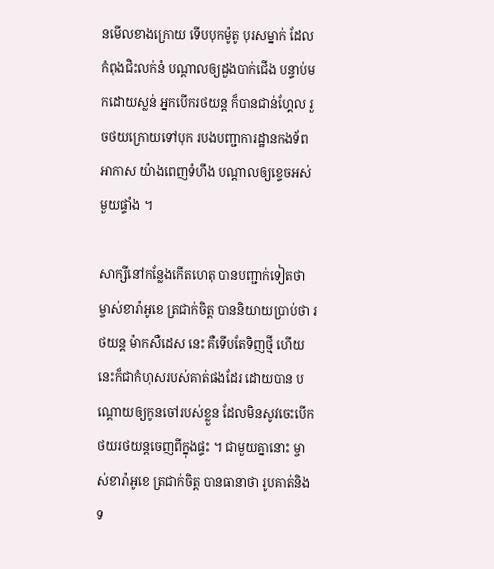នមើលខាងក្រោយ ទើបបុកម៉ូតូ បុរសម្នាក់ ដែលកំពុងជិះលក់នំ បណ្តាលឲ្យដួងបាក់ជើង បន្ទាប់មកដោយស្លន់ អ្នកបើករថយន្ត ក៏បានជាន់ហ្គែល រួចថយក្រោយទៅបុក របងបញ្ជាការដ្ឋានកងទ័ពអាកាស យ៉ាងពេញទំហឹង បណ្តាលឲ្យខ្ទេចអស់មួយផ្ទាំង ។

សាក្សីនៅកន្លែងកើតហេតុ បានបញ្ជាក់ទៀតថា ម្ចាស់ខារ៉ាអូខេ ត្រជាក់ចិត្ត បាននិយាយប្រាប់ថា រថយន្ត ម៉ាកសឺដេស នេះ គឺទើបតែទិញថ្មី ហើយនេះក៏ជាកំហុសរបស់គាត់ផងដែរ ដោយបាន បណ្តោយឲ្យកូនចៅរបស់ខ្លួន ដែលមិនសូវចេះបើក ថយរថយន្តចេញពីក្នុងផ្ទះ ។ ជាមួយគ្នានោះ ម្ចាស់ខារ៉ាអូខេ ត្រជាក់ចិត្ត បានធានាថា រូបគាត់និងទ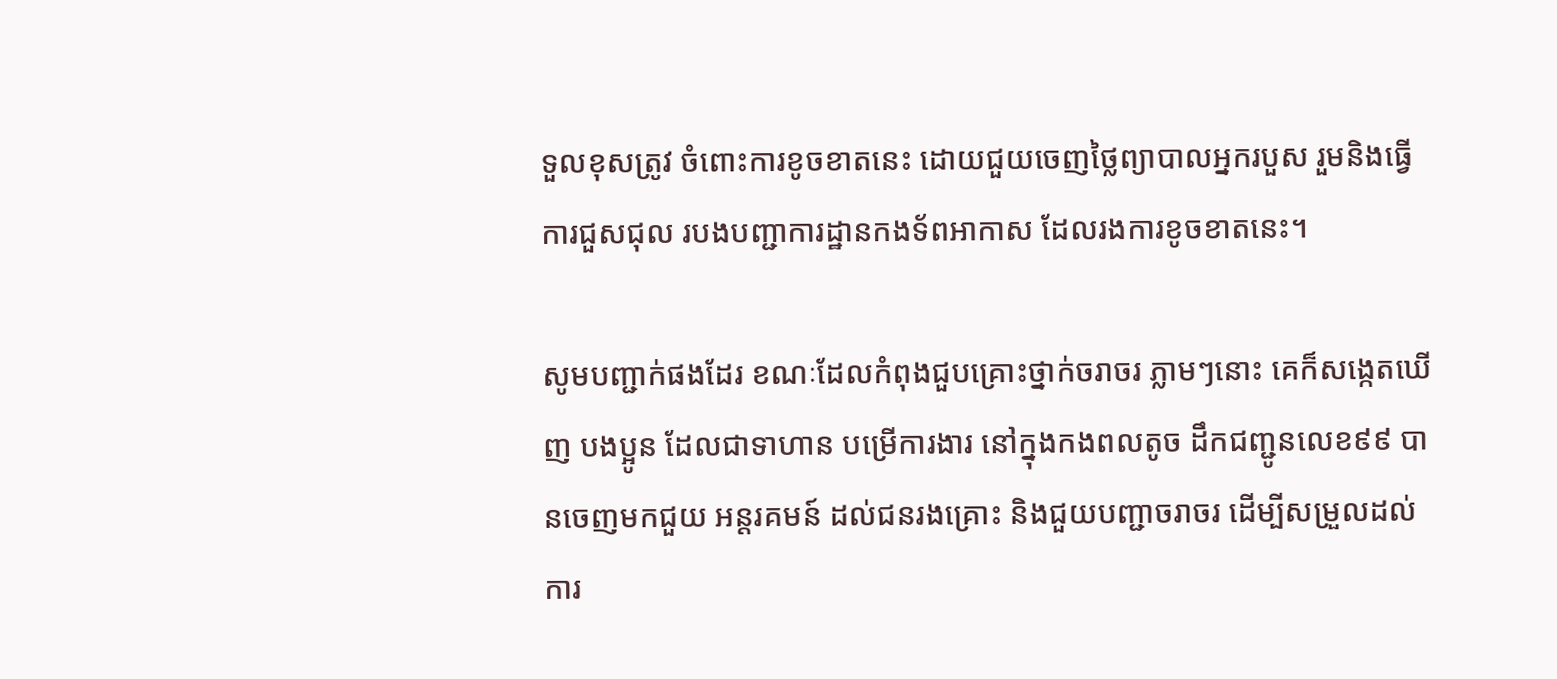ទួលខុសត្រូវ ចំពោះការខូចខាតនេះ ដោយជួយចេញថ្លៃព្យាបាលអ្នករបួស រួមនិងធ្វើការជួសជុល របងបញ្ជាការដ្ឋានកងទ័ពអាកាស ដែលរងការខូចខាតនេះ។

សូមបញ្ជាក់ផងដែរ ខណៈដែលកំពុងជួបគ្រោះថ្នាក់ចរាចរ ភ្លាមៗនោះ គេក៏សង្កេតឃើញ បងប្អូន ដែលជាទាហាន បម្រើការងារ នៅក្នុងកងពលតូច ដឹកជញ្ជូនលេខ៩៩ បានចេញមកជួយ អន្តរគមន៍ ដល់ជនរងគ្រោះ និងជួយបញ្ជាចរាចរ ដើម្បីសម្រួលដល់ការ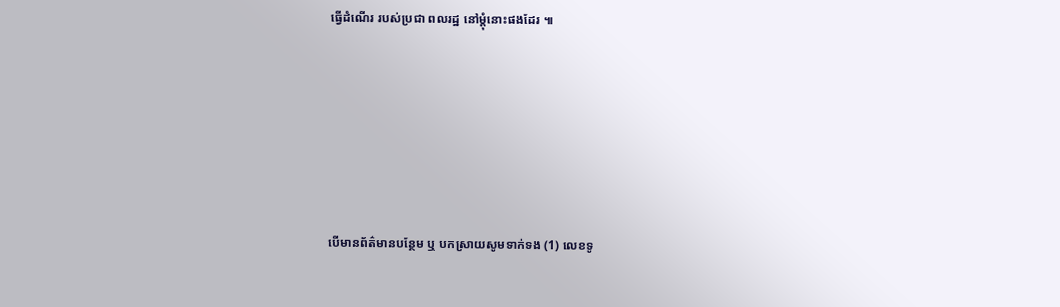ធ្វើដំណើរ របស់ប្រជា ពលរដ្ឋ នៅម្តុំនោះផងដែរ ៕







បើមានព័ត៌មានបន្ថែម ឬ បកស្រាយសូមទាក់ទង (1) លេខទូ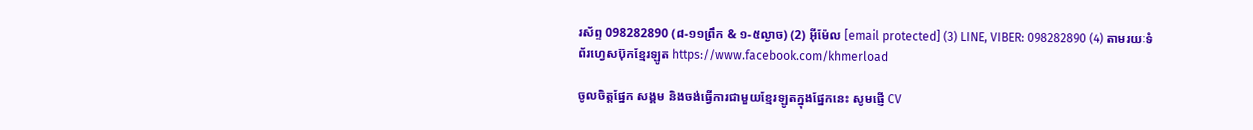រស័ព្ទ 098282890 (៨-១១ព្រឹក & ១-៥ល្ងាច) (2) អ៊ីម៉ែល [email protected] (3) LINE, VIBER: 098282890 (4) តាមរយៈទំព័រហ្វេសប៊ុកខ្មែរឡូត https://www.facebook.com/khmerload

ចូលចិត្តផ្នែក សង្គម និងចង់ធ្វើការជាមួយខ្មែរឡូតក្នុងផ្នែកនេះ សូមផ្ញើ CV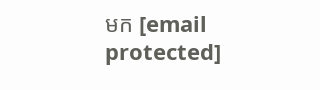មក [email protected]